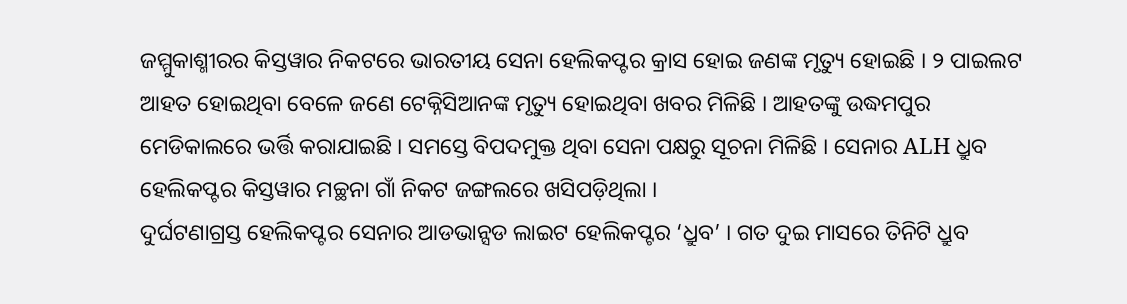ଜମ୍ମୁକାଶ୍ମୀରର କିସ୍ତୱାର ନିକଟରେ ଭାରତୀୟ ସେନା ହେଲିକପ୍ଟର କ୍ରାସ ହୋଇ ଜଣଙ୍କ ମୃତ୍ୟୁ ହୋଇଛି । ୨ ପାଇଲଟ ଆହତ ହୋଇଥିବା ବେଳେ ଜଣେ ଟେକ୍ନିସିଆନଙ୍କ ମୃତ୍ୟୁ ହୋଇଥିବା ଖବର ମିଳିଛି । ଆହତଙ୍କୁ ଉଦ୍ଧମପୁର ମେଡିକାଲରେ ଭର୍ତ୍ତି କରାଯାଇଛି । ସମସ୍ତେ ବିପଦମୁକ୍ତ ଥିବା ସେନା ପକ୍ଷରୁ ସୂଚନା ମିଳିଛି । ସେନାର ALH ଧ୍ରୁବ ହେଲିକପ୍ଟର କିସ୍ତୱାର ମଚ୍ଛନା ଗାଁ ନିକଟ ଜଙ୍ଗଲରେ ଖସିପଡ଼ିଥିଲା ।
ଦୁର୍ଘଟଣାଗ୍ରସ୍ତ ହେଲିକପ୍ଟର ସେନାର ଆଡଭାନ୍ସଡ ଲାଇଟ ହେଲିକପ୍ଟର ‘ଧ୍ରୁବ’ । ଗତ ଦୁଇ ମାସରେ ତିନିଟି ଧ୍ରୁବ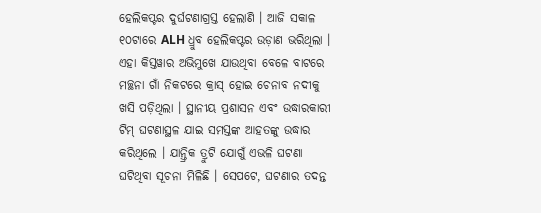ହେଲିକପ୍ଟର ଦୁର୍ଘଟଣାଗ୍ରସ୍ତ ହେଲାଣି । ଆଜି ସକାଳ ୧୦ଟାରେ ALH ଧ୍ରୁବ ହେଲିକପ୍ଟର ଉଡ଼ାଣ ଭରିଥିଲା । ଏହା କିସ୍ତୱାର ଅଭିମୁଖେ ଯାଉଥିବା ବେଳେ ବାଟରେ ମଚ୍ଛନା ଗାଁ ନିକଟରେ କ୍ରାସ୍ ହୋଇ ଚେନାବ ନଦୀକୁ ଖସି ପଡ଼ିଥିଲା । ସ୍ଥାନୀୟ ପ୍ରଶାସନ ଏବଂ ଉଦ୍ଧାରକାରୀ ଟିମ୍ ଘଟଣାସ୍ଥଳ ଯାଇ ସମସ୍ତଙ୍କ ଆହତଙ୍କୁ ଉଦ୍ଧାର କରିଥିଲେ । ଯାନ୍ତ୍ରିକ ତ୍ରୁଟି ଯୋଗୁଁ ଏଭଳି ଘଟଣା ଘଟିଥିବା ସୂଚନା ମିଳିଛି । ସେପଟେ, ଘଟଣାର ତଦନ୍ତ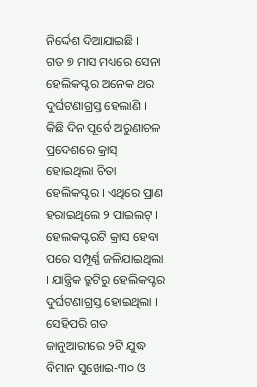ନିର୍ଦ୍ଦେଶ ଦିଆଯାଇଛି ।
ଗତ ୭ ମାସ ମଧ୍ୟରେ ସେନା ହେଲିକପ୍ଟର ଅନେକ ଥର ଦୁର୍ଘଟଣାଗ୍ରସ୍ତ ହେଲାଣି । କିଛି ଦିନ ପୂର୍ବେ ଅରୁଣାଚଳ ପ୍ରଦେଶରେ କ୍ରାସ୍ ହୋଇଥିଲା ଚିତା ହେଲିକପ୍ଟର । ଏଥିରେ ପ୍ରାଣ ହରାଇଥିଲେ ୨ ପାଇଲଟ୍ । ହେଲକପ୍ଟରଟି କ୍ରାସ ହେବା ପରେ ସମ୍ପୂର୍ଣ୍ଣ ଜଳିଯାଇଥିଲା । ଯାନ୍ତ୍ରିକ ତ୍ରୁଟିରୁ ହେଲିକପ୍ଟର ଦୁର୍ଘଟଣାଗ୍ରସ୍ତ ହୋଇଥିଲା । ସେହିପରି ଗତ ଜାନୁଆରୀରେ ୨ଟି ଯୁଦ୍ଧ ବିମାନ ସୁଖୋଇ-୩୦ ଓ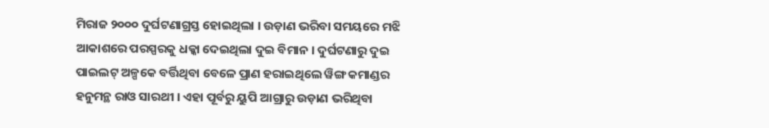ମିରାଜ ୨୦୦୦ ଦୁର୍ଘଟଣାଗ୍ରସ୍ତ ହୋଇଥିଲା । ଉଡ଼ାଣ ଭରିବା ସମୟରେ ମଝି ଆକାଶରେ ପରସ୍ପରକୁ ଧକ୍କା ଦେଇଥିଲା ଦୁଇ ବିମାନ । ଦୁର୍ଘଟଣାରୁ ଦୁଇ ପାଇଲଟ୍ ଅଳ୍ପକେ ବର୍ତ୍ତିଥିବା ବେଳେ ପ୍ରାଣ ହରାଇଥିଲେ ୱିଙ୍ଗ କମାଣ୍ଡର ହନୁମନ୍ଥ ରାଓ ସାରଥୀ । ଏହା ପୂର୍ବରୁ ୟୁପି ଆଗ୍ରାରୁ ଉଡ଼ାଣ ଭରିଥିବା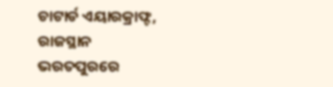ଚାଟାର୍ଡ ଏୟାରକ୍ରାଫ୍ଟ, ରାଜସ୍ଥାନ ଭରତପୁରରେ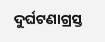ଦୁର୍ଘଟଣାଗ୍ରସ୍ତ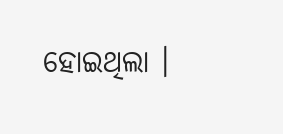ହୋଇଥିଲା ।